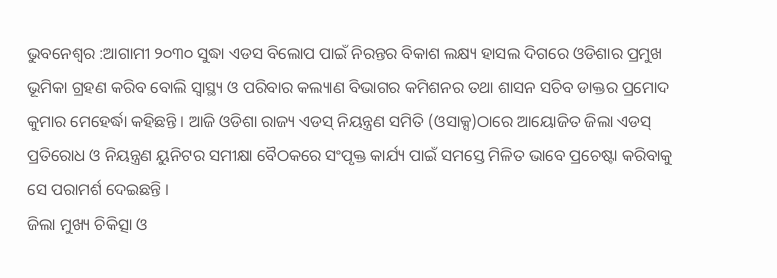ଭୁବନେଶ୍ୱର :ଆଗାମୀ ୨୦୩୦ ସୁଦ୍ଧା ଏଡସ ବିଲୋପ ପାଇଁ ନିରନ୍ତର ବିକାଶ ଲକ୍ଷ୍ୟ ହାସଲ ଦିଗରେ ଓଡିଶାର ପ୍ରମୁଖ ଭୂମିକା ଗ୍ରହଣ କରିବ ବୋଲି ସ୍ୱାସ୍ଥ୍ୟ ଓ ପରିବାର କଲ୍ୟାଣ ବିଭାଗର କମିଶନର ତଥା ଶାସନ ସଚିବ ଡାକ୍ତର ପ୍ରମୋଦ କୁମାର ମେହେର୍ଦ୍ଧା କହିଛନ୍ତି । ଆଜି ଓଡିଶା ରାଜ୍ୟ ଏଡସ୍ ନିୟନ୍ତ୍ରଣ ସମିତି (ଓସାକ୍ସ)ଠାରେ ଆୟୋଜିତ ଜିଲା ଏଡସ୍ ପ୍ରତିରୋଧ ଓ ନିୟନ୍ତ୍ରଣ ୟୁନିଟର ସମୀକ୍ଷା ବୈଠକରେ ସଂପୃକ୍ତ କାର୍ଯ୍ୟ ପାଇଁ ସମସ୍ତେ ମିଳିତ ଭାବେ ପ୍ରଚେଷ୍ଟା କରିବାକୁ ସେ ପରାମର୍ଶ ଦେଇଛନ୍ତି ।
ଜିଲା ମୁଖ୍ୟ ଚିକିତ୍ସା ଓ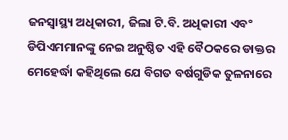ଜନସ୍ୱାସ୍ଥ୍ୟ ଅଧିକାରୀ, ଜିଲା ଟି.ବି. ଅଧିକାରୀ ଏବଂ ଡିପିଏମମାନଙ୍କୁ ନେଇ ଅନୁଷ୍ଠିତ ଏହି ବୈଠକରେ ଡାକ୍ତର ମେହେର୍ଦ୍ଧା କହିଥିଲେ ଯେ ବିଗତ ବର୍ଷଗୁଡିକ ତୁଳନାରେ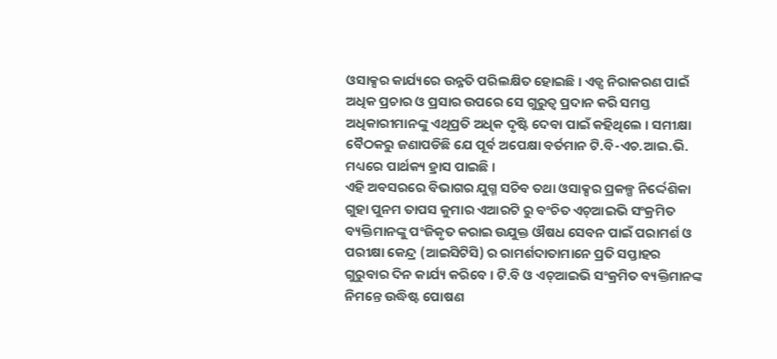ଓସାକ୍ସର କାର୍ଯ୍ୟରେ ଉନ୍ନତି ପରିଲକ୍ଷିତ ହୋଇଛି । ଏଡ୍ସ ନିରାକରଣ ପାଇଁ ଅଧିକ ପ୍ରଚାର ଓ ପ୍ରସାର ଉପରେ ସେ ଗୁରୁତ୍ୱ ପ୍ରଦାନ କରି ସମସ୍ତ ଅଧିକାରୀମାନଙ୍କୁ ଏଥିପ୍ରତି ଅଧିକ ଦୃଷ୍ଟି ଦେବା ପାଇଁ କହିଥିଲେ । ସମୀକ୍ଷା ବୈଠକରୁ ଜଣାପଡିଛି ଯେ ପୂର୍ବ ଅପେକ୍ଷା ବର୍ତମାନ ଟି.ବି-ଏଚ.ଆଇ.ଭି. ମଧ୍ୟରେ ପାର୍ଥକ୍ୟ ହ୍ରାସ ପାଇଛି ।
ଏହି ଅବସରରେ ବିଭାଗର ଯୁଗ୍ମ ସଚିବ ତଥା ଓସାକ୍ସର ପ୍ରକଳ୍ପ ନିର୍ଦ୍ଦେଶିକା ଗୁହା ପୁନମ ତାପସ କୁମାର ଏଆରଟି ରୁ ବଂଚିତ ଏଚ୍ଆଇଭି ସଂକ୍ରମିତ ବ୍ୟକ୍ତିମାନଙ୍କୁ ପଂଜିକୃତ କରାଇ ଉଯୁକ୍ତ ଔଷଧ ସେବନ ପାଇଁ ପରାମର୍ଶ ଓ ପରୀକ୍ଷା କେନ୍ଦ୍ର (ଆଇସିଟିସି) ର ରାମର୍ଶଦାତାମାନେ ପ୍ରତି ସପ୍ତାହର ଗୁରୁବାର ଦିନ କାର୍ଯ୍ୟ କରିବେ । ଟି.ବି ଓ ଏଚ୍ଆଇଭି ସଂକ୍ରମିତ ବ୍ୟକ୍ତିମାନଙ୍କ ନିମନ୍ତେ ଉଦ୍ଧିଷ୍ଟ ପୋଷଣ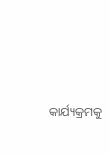କାର୍ଯ୍ୟକ୍ରମକୁ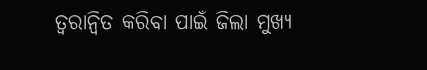ତ୍ୱରାନ୍ୱିତ କରିବା ପାଇଁ ଜିଲା ମୁଖ୍ୟ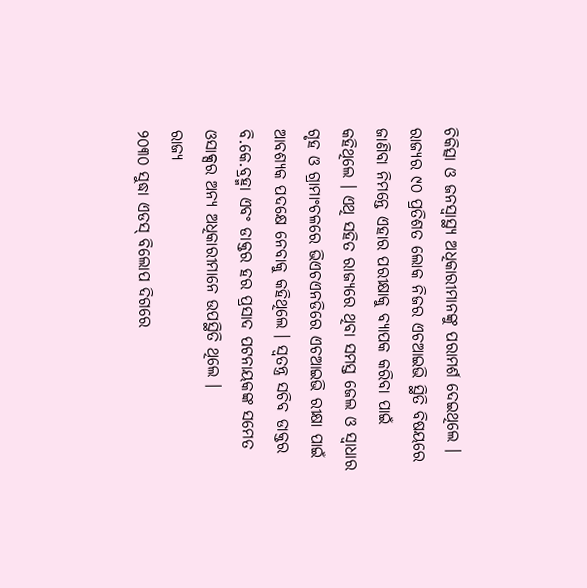ଚିକିତ୍ସା ଓ ଜନସ୍ୱାସ୍ଥ୍ୟ ଅଧିକାରୀମାନଙ୍କୁ ପରାମର୍ଶ ଦେଇଥିଲେ । ରାଜ୍ୟର ୯୦ ପ୍ରତିଶତ ଲୋକ ନିଜର ଏଚଆଇଭି ସ୍ଥିତି ବିଷୟରେ ଜାଣିବା ନିମନ୍ତେ ଏହାର ପରୀକ୍ଷାକୁ ବ୍ୟାପକ କରିବା ପାଇଁ କହିଥିଲେ । ଏଥି ସହିତ ରାଜ୍ୟରେ ଥିବା ସମସ୍ତ ଜେଲ ଓ ସ୍ୱାଧାର ଗୃହ ଓ ଗ୍ରାମାଂଚଳରେ ଭିଏଚଏନଡିରେ ଏଚଆଇଭି ରୀକ୍ଷା ପାଇଁ ଆବଶ୍ୟକ ପଦକ୍ଷେ ନେବାକୁ କହିଥିଲେ । ସ୍ୱତନ୍ତ୍ର ସଚିବ ଡାକ୍ତର ବି.କେ.ବ୍ରହ୍ମା ଏବଂ ଡାକ୍ତର ହର ପ୍ରସାଦ ପଟନାୟକଙ୍କ ସମେତ ଓସାକ୍ସର ଅନ୍ୟ ଅଧିକାରୀମାନେ ଉପସ୍ଥିତି ଥିଲେ ।
ରାଜ୍ୟ
୨୦୩୦ ସୁଦ୍ଧା ଏଡସ୍ ବିଲୋପ ଦିଗରେ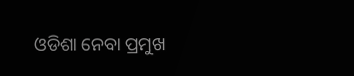ଓଡିଶା ନେବା ପ୍ରମୁଖ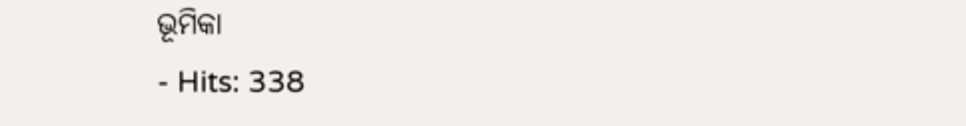ଭୂମିକା
- Hits: 338